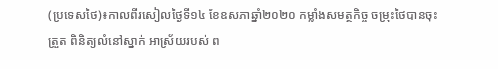(ប្រទេសថៃ)៖កាលពីរសៀលថ្ងៃទី១៤ ខែឧសភាឆ្នាំ២០២០ កម្លាំងសមត្ថកិច្ច ចម្រុះថៃបានចុះត្រួត ពិនិត្យលំនៅស្នាក់ អាស្រ័យរបស់ ព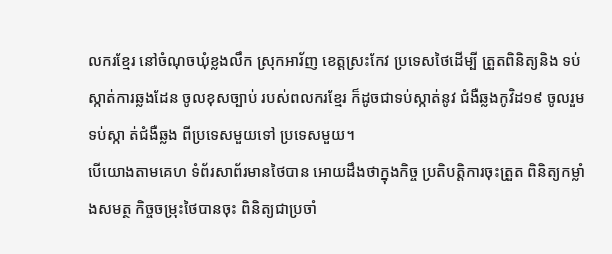លករខ្មែរ នៅចំណុចឃុំខ្លងលឹក ស្រុកអារ័ញ ខេត្តស្រះកែវ ប្រទេសថៃដើម្បី ត្រួតពិនិត្យនិង ទប់ស្កាត់ការឆ្លងដែន ចូលខុសច្បាប់ របស់ពលករខ្មែរ ក៏ដូចជាទប់ស្កាត់នូវ ជំងឺឆ្លងកូវិដ១៩ ចូលរួមទប់ស្កា ត់ជំងឺឆ្លង ពីប្រទេសមួយទៅ ប្រទេសមួយ។
បើយោងតាមគេហ ទំព័រសាព័រមានថៃបាន អោយដឹងថាក្នុងកិច្ច ប្រតិបត្តិការចុះត្រួត ពិនិត្យកម្លាំងសមត្ថ កិច្ចចម្រុះថៃបានចុះ ពិនិត្យជាប្រចាំ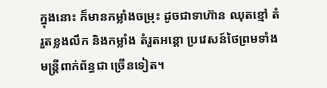ក្នុងនោះ ក៏មានកម្លាំងចម្រុះ ដូចជាទាហ៊ាន ឈុតខ្មៅ តំរួតខ្លងលឹក និងកម្លាំង តំរួតអន្តោ ប្រវេសន៍ថៃព្រមទាំង មន្ត្រីពាក់ព័ន្ធជា ច្រើនទៀត។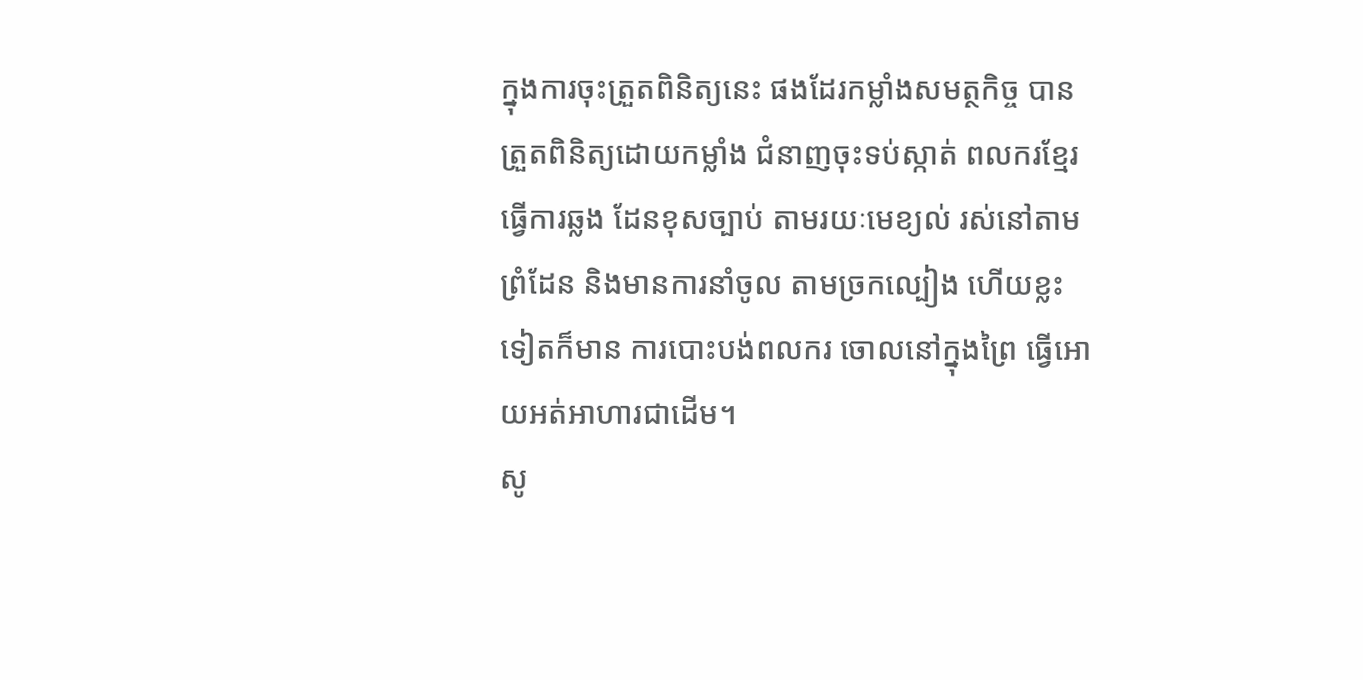ក្នុងការចុះត្រួតពិនិត្យនេះ ផងដែរកម្លាំងសមត្ថកិច្ច បានត្រួតពិនិត្យដោយកម្លាំង ជំនាញចុះទប់ស្កាត់ ពលករខ្មែរធ្វើការឆ្លង ដែនខុសច្បាប់ តាមរយៈមេខ្យល់ រស់នៅតាមព្រំដែន និងមានការនាំចូល តាមច្រកល្បៀង ហើយខ្លះទៀតក៏មាន ការបោះបង់ពលករ ចោលនៅក្នុងព្រៃ ធ្វើអោយអត់អាហារជាដើម។
សូ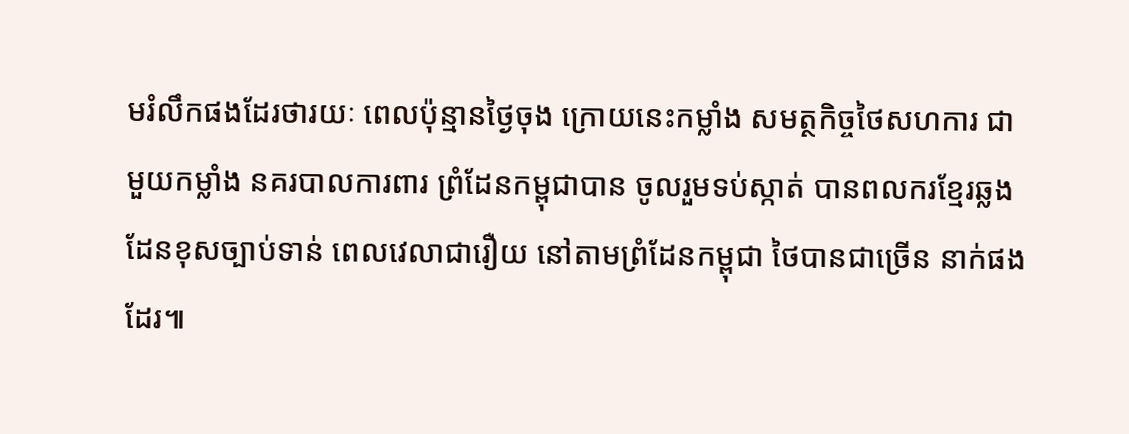មរំលឹកផងដែរថារយៈ ពេលប៉ុន្មានថ្ងៃចុង ក្រោយនេះកម្លាំង សមត្ថកិច្ចថៃសហការ ជាមួយកម្លាំង នគរបាលការពារ ព្រំដែនកម្ពុជាបាន ចូលរួមទប់ស្កាត់ បានពលករខ្មែរឆ្លង ដែនខុសច្បាប់ទាន់ ពេលវេលាជារឿយ នៅតាមព្រំដែនកម្ពុជា ថៃបានជាច្រើន នាក់ផងដែរ៕